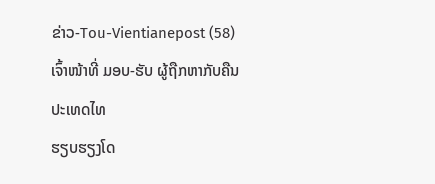ຂ່າວ-Tou-Vientianepost (58)
ເຈົ້າໜ້າທີ່ ມອບ-ຮັບ ຜູ້ຖືກຫາກັບຄືນປະເທດໄທ
ຮຽບຮຽງໂດ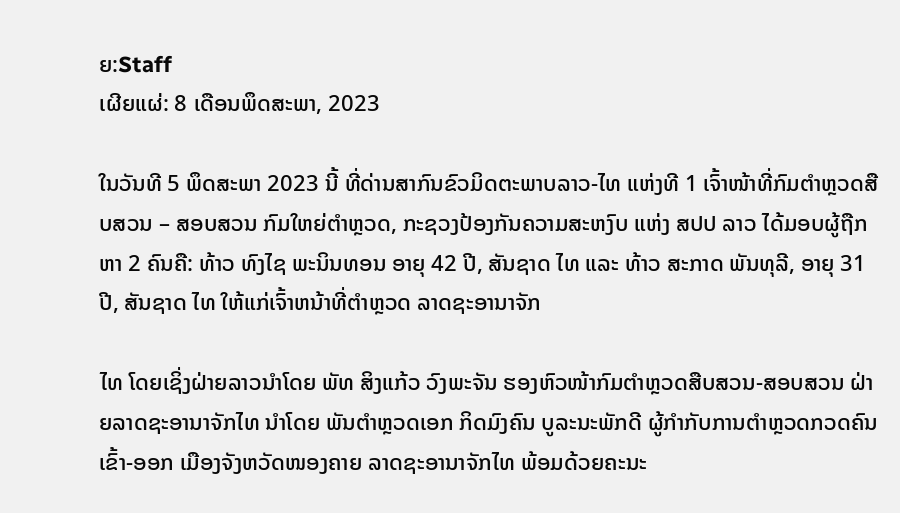ຍ:Staff
ເຜີຍແຜ່: 8 ເດືອນພຶດສະພາ, 2023

ໃນວັນທີ 5 ພຶດສະພາ 2023 ນີ້ ທີ່ດ່ານສາກົນຂົວມິດຕະພາບລາວ-ໄທ ແຫ່ງທີ 1 ເຈົ້າໜ້າທີ່ກົມຕຳຫຼວດສືບສວນ – ສອບສວນ ກົມໃຫຍ່ຕຳຫຼວດ, ກະຊວງປ້ອງກັນຄວາມສະຫງົບ ແຫ່ງ ສປປ ລາວ ໄດ້ມອບຜູ້ຖືກຫາ 2 ຄົນຄື: ທ້າວ ທົງໄຊ ພະນິນທອນ ອາຍຸ 42 ປີ, ສັນຊາດ ໄທ ແລະ ທ້າວ ສະກາດ ພັນທຸລີ, ອາຍຸ 31 ປີ, ສັນຊາດ ໄທ ໃຫ້ແກ່ເຈົ້າຫນ້າທີ່ຕຳຫຼວດ ລາດຊະອານາຈັກ

ໄທ ໂດຍເຊິ່ງຝ່າຍລາວນຳໂດຍ ພັທ ສິງແກ້ວ ວົງພະຈັນ ຮອງຫົວໜ້າກົມຕຳຫຼວດສືບສວນ-ສອບສວນ ຝ່າຍລາດຊະອານາຈັກໄທ ນຳໂດຍ ພັນຕຳຫຼວດເອກ ກິດມົງຄົນ ບູລະນະພັກດີ ຜູ້ກຳກັບການຕຳຫຼວດກວດຄົນເຂົ້າ-ອອກ ເມືອງຈັງຫວັດໜອງຄາຍ ລາດຊະອານາຈັກໄທ ພ້ອມດ້ວຍຄະນະ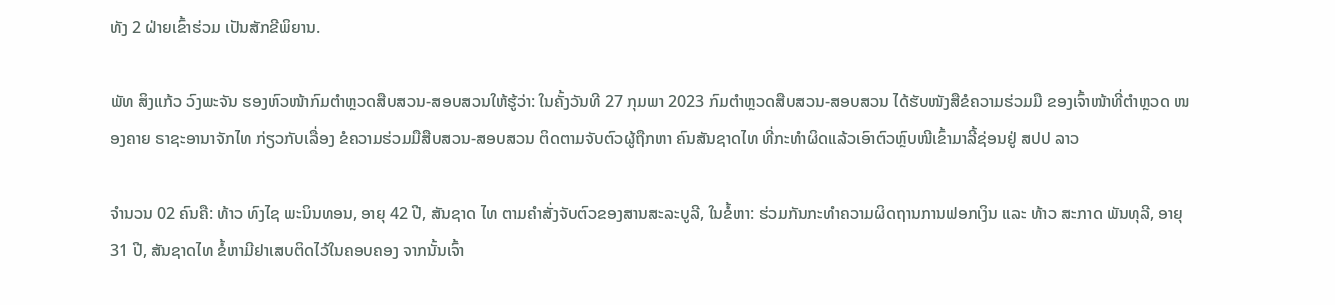ທັງ 2 ຝ່າຍເຂົ້າຮ່ວມ ເປັນສັກຂີພິຍານ.

ພັທ ສິງແກ້ວ ວົງພະຈັນ ຮອງຫົວໜ້າກົມຕຳຫຼວດສືບສວນ-ສອບສວນໃຫ້ຮູ້ວ່າ: ໃນຄັ້ງວັນທີ 27 ກຸມພາ 2023 ກົມຕໍາຫຼວດສືບສວນ-ສອບສວນ ໄດ້ຮັບໜັງສືຂໍຄວາມຮ່ວມມື ຂອງເຈົ້າໜ້າທີ່ຕໍາຫຼວດ ໜອງຄາຍ ຣາຊະອານາຈັກໄທ ກ່ຽວກັບເລື່ອງ ຂໍຄວາມຮ່ວມມືສືບສວນ-ສອບສວນ ຕິດຕາມຈັບຕົວຜູ້ຖືກຫາ ຄົນສັນຊາດໄທ ທີ່ກະທຳຜິດແລ້ວເອົາຕົວຫຼົບໜີເຂົ້າມາລີ້ຊ່ອນຢູ່ ສປປ ລາວ

ຈຳນວນ 02 ຄົນຄື: ທ້າວ ທົງໄຊ ພະນິນທອນ, ອາຍຸ 42 ປີ, ສັນຊາດ ໄທ ຕາມຄໍາສັ່ງຈັບຕົວຂອງສານສະລະບູລີ, ໃນຂໍ້ຫາ: ຮ່ວມກັນກະທຳຄວາມຜິດຖານການຟອກເງິນ ແລະ ທ້າວ ສະກາດ ພັນທຸລີ, ອາຍຸ 31 ປີ, ສັນຊາດໄທ ຂໍ້ຫາມີຢາເສບຕິດໄວ້ໃນຄອບຄອງ ຈາກນັ້ນເຈົ້າ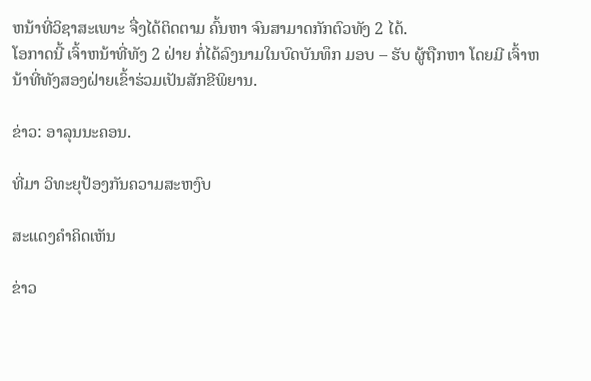ຫນ້າທີ່ວິຊາສະເພາະ ຈື່ງໄດ້ຕິດຕາມ ຄົ້ນຫາ ຈົນສາມາດກັກຕົວທັງ 2 ໄດ້.
ໂອກາດນີ້ ເຈົ້າຫນ້າທີ່ທັງ 2 ຝ່າຍ ກໍ່ໄດ້ລົງນາມໃນບົດບັນທຶກ ມອບ – ຮັບ ຜູ້ຖືກຫາ ໂດຍມີ ເຈົ້າຫນ້າທີ່ທັງສອງຝ່າຍເຂົ້າຮ່ວມເປັນສັກຂີພິຍານ.

ຂ່າວ: ອາລຸນນະຄອນ.

ທີ່ມາ ວິທະຍຸປ້ອງກັນຄວາມສະຫງົບ

ສະແດງຄຳຄິດເຫັນ

ຂ່າວ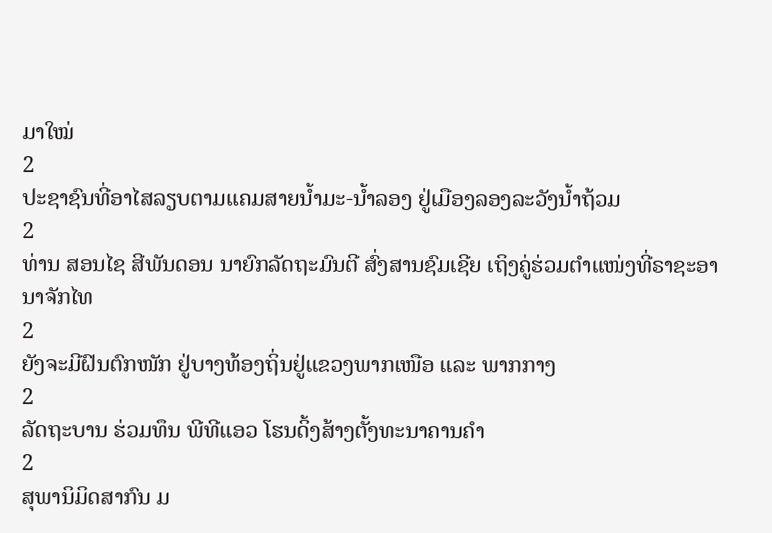ມາໃໝ່
2
ປະຊາຊົນທີ່ອາໄສລຽບຕາມແຄມສາຍນໍ້າມະ-ນໍ້າລອງ ຢູ່ເມືອງລອງລະວັງນໍ້າຖ້ວມ
2
ທ່ານ ສອນໄຊ ສີພັນດອນ ນາຍົກລັດຖະມົນຕີ ສົ່ງສານຊົມເຊີຍ ເຖິງຄູ່ຮ່ວມຕຳແໜ່ງທີ່ຣາຊະອານາຈັກໄທ
2
ຍັງຈະມີຝົນຕົກໜັກ ຢູ່ບາງທ້ອງຖິ່ນຢູ່ແຂວງພາກເໜືອ ແລະ ພາກກາງ
2
ລັດຖະບານ ຮ່ວມທຶນ ພີທີແອວ ໂຮນດິ້ງສ້າງຕັ້ງທະນາຄານຄຳ
2
ສຸພານິມິດສາກົນ ມ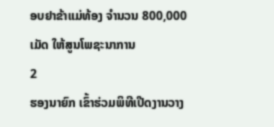ອບຢາຂ້າແມ່ທ້ອງ ຈຳນວນ 800,000 ເມັດ ໃຫ້ສູນໂພຊະນາການ
2
ຮອງນາຍົກ ເຂົ້າຮ່ວມພິທີເປີດງານວາງ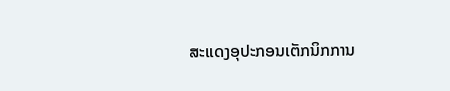ສະແດງອຸປະກອນເຕັກນິກການ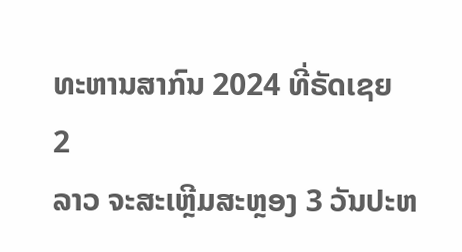ທະຫານສາກົນ 2024 ທີ່ຣັດເຊຍ
2
ລາວ ຈະສະເຫຼີມສະຫຼອງ 3 ວັນປະຫ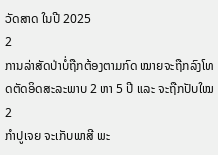ວັດສາດ ໃນປີ 2025
2
ການລ່າສັດປ່າບໍ່ຖືກຕ້ອງຕາມກົດ ໝາຍຈະຖືກລົງໂທດຕັດອິດສະລະພາບ 2 ຫາ 5 ປີ ແລະ ຈະຖືກປັບໃໝ
2
ກຳປູເຈຍ ຈະເກັບພາສີ ພະ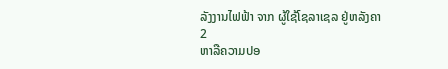ລັງງານໄຟຟ້າ ຈາກ ຜູ້ໃຊ້ໂຊລາເຊລ ຢູ່ຫລັງຄາ
2
ຫາລືຄວາມປອ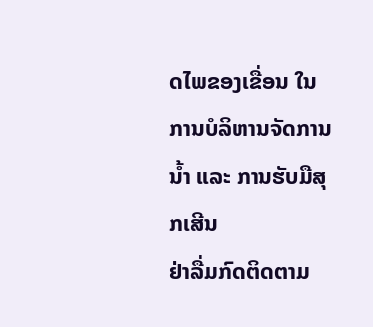ດໄພຂອງເຂື່ອນ ໃນການບໍລິຫານຈັດການນໍ້າ ແລະ ການຮັບມືສຸກເສີນ
ຢ່າລື່ມກົດຕິດຕາມ